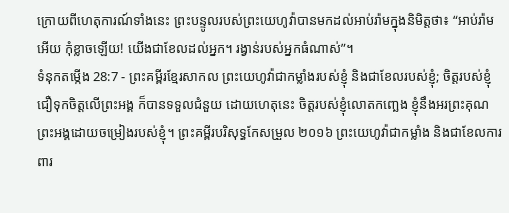ក្រោយពីហេតុការណ៍ទាំងនេះ ព្រះបន្ទូលរបស់ព្រះយេហូវ៉ាបានមកដល់អាប់រ៉ាមក្នុងនិមិត្តថា៖ “អាប់រ៉ាមអើយ កុំខ្លាចឡើយ! យើងជាខែលដល់អ្នក។ រង្វាន់របស់អ្នកធំណាស់”។
ទំនុកតម្កើង 28:7 - ព្រះគម្ពីរខ្មែរសាកល ព្រះយេហូវ៉ាជាកម្លាំងរបស់ខ្ញុំ និងជាខែលរបស់ខ្ញុំ; ចិត្តរបស់ខ្ញុំជឿទុកចិត្តលើព្រះអង្គ ក៏បានទទួលជំនួយ ដោយហេតុនេះ ចិត្តរបស់ខ្ញុំលោតកញ្ឆេង ខ្ញុំនឹងអរព្រះគុណព្រះអង្គដោយចម្រៀងរបស់ខ្ញុំ។ ព្រះគម្ពីរបរិសុទ្ធកែសម្រួល ២០១៦ ព្រះយេហូវ៉ាជាកម្លាំង និងជាខែលការពារ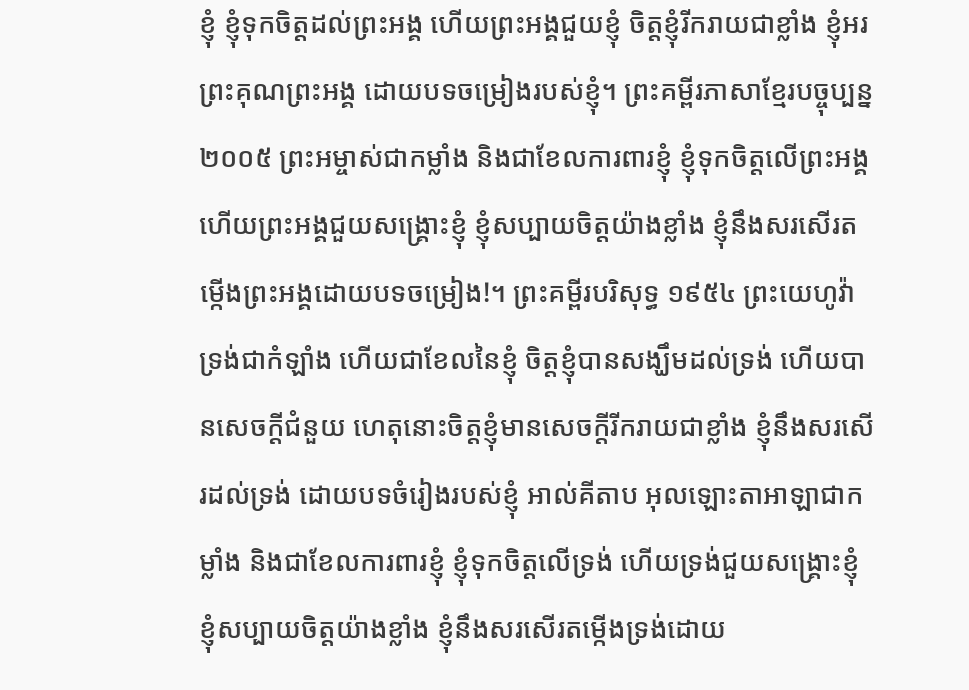ខ្ញុំ ខ្ញុំទុកចិត្តដល់ព្រះអង្គ ហើយព្រះអង្គជួយខ្ញុំ ចិត្តខ្ញុំរីករាយជាខ្លាំង ខ្ញុំអរព្រះគុណព្រះអង្គ ដោយបទចម្រៀងរបស់ខ្ញុំ។ ព្រះគម្ពីរភាសាខ្មែរបច្ចុប្បន្ន ២០០៥ ព្រះអម្ចាស់ជាកម្លាំង និងជាខែលការពារខ្ញុំ ខ្ញុំទុកចិត្តលើព្រះអង្គ ហើយព្រះអង្គជួយសង្គ្រោះខ្ញុំ ខ្ញុំសប្បាយចិត្តយ៉ាងខ្លាំង ខ្ញុំនឹងសរសើរតម្កើងព្រះអង្គដោយបទចម្រៀង!។ ព្រះគម្ពីរបរិសុទ្ធ ១៩៥៤ ព្រះយេហូវ៉ាទ្រង់ជាកំឡាំង ហើយជាខែលនៃខ្ញុំ ចិត្តខ្ញុំបានសង្ឃឹមដល់ទ្រង់ ហើយបានសេចក្ដីជំនួយ ហេតុនោះចិត្តខ្ញុំមានសេចក្ដីរីករាយជាខ្លាំង ខ្ញុំនឹងសរសើរដល់ទ្រង់ ដោយបទចំរៀងរបស់ខ្ញុំ អាល់គីតាប អុលឡោះតាអាឡាជាកម្លាំង និងជាខែលការពារខ្ញុំ ខ្ញុំទុកចិត្តលើទ្រង់ ហើយទ្រង់ជួយសង្គ្រោះខ្ញុំ ខ្ញុំសប្បាយចិត្តយ៉ាងខ្លាំង ខ្ញុំនឹងសរសើរតម្កើងទ្រង់ដោយ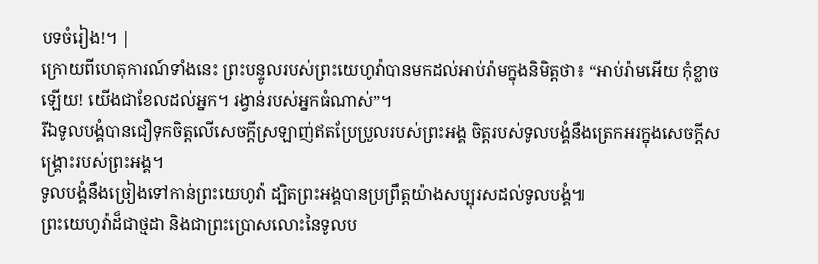បទចំរៀង!។ |
ក្រោយពីហេតុការណ៍ទាំងនេះ ព្រះបន្ទូលរបស់ព្រះយេហូវ៉ាបានមកដល់អាប់រ៉ាមក្នុងនិមិត្តថា៖ “អាប់រ៉ាមអើយ កុំខ្លាចឡើយ! យើងជាខែលដល់អ្នក។ រង្វាន់របស់អ្នកធំណាស់”។
រីឯទូលបង្គំបានជឿទុកចិត្តលើសេចក្ដីស្រឡាញ់ឥតប្រែប្រួលរបស់ព្រះអង្គ ចិត្តរបស់ទូលបង្គំនឹងត្រេកអរក្នុងសេចក្ដីសង្គ្រោះរបស់ព្រះអង្គ។
ទូលបង្គំនឹងច្រៀងទៅកាន់ព្រះយេហូវ៉ា ដ្បិតព្រះអង្គបានប្រព្រឹត្តយ៉ាងសប្បុរសដល់ទូលបង្គំ៕
ព្រះយេហូវ៉ាដ៏ជាថ្មដា និងជាព្រះប្រោសលោះនៃទូលប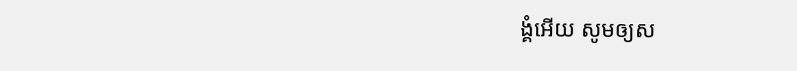ង្គំអើយ សូមឲ្យស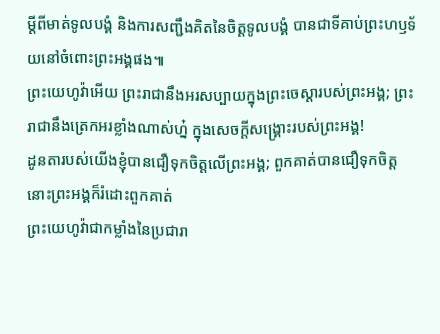ម្ដីពីមាត់ទូលបង្គំ និងការសញ្ជឹងគិតនៃចិត្តទូលបង្គំ បានជាទីគាប់ព្រះហឫទ័យនៅចំពោះព្រះអង្គផង៕
ព្រះយេហូវ៉ាអើយ ព្រះរាជានឹងអរសប្បាយក្នុងព្រះចេស្ដារបស់ព្រះអង្គ; ព្រះរាជានឹងត្រេកអរខ្លាំងណាស់ហ្ន៎ ក្នុងសេចក្ដីសង្គ្រោះរបស់ព្រះអង្គ!
ដូនតារបស់យើងខ្ញុំបានជឿទុកចិត្តលើព្រះអង្គ; ពួកគាត់បានជឿទុកចិត្ត នោះព្រះអង្គក៏រំដោះពួកគាត់
ព្រះយេហូវ៉ាជាកម្លាំងនៃប្រជារា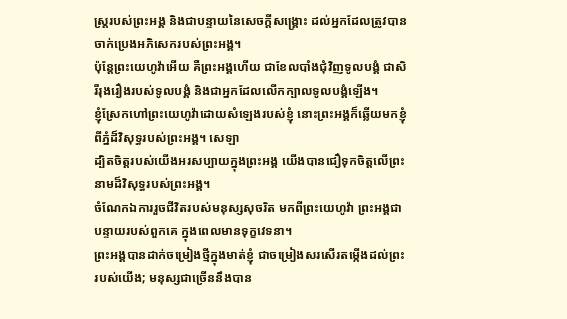ស្ត្ររបស់ព្រះអង្គ និងជាបន្ទាយនៃសេចក្ដីសង្គ្រោះ ដល់អ្នកដែលត្រូវបានចាក់ប្រេងអភិសេករបស់ព្រះអង្គ។
ប៉ុន្តែព្រះយេហូវ៉ាអើយ គឺព្រះអង្គហើយ ជាខែលបាំងជុំវិញទូលបង្គំ ជាសិរីរុងរឿងរបស់ទូលបង្គំ និងជាអ្នកដែលលើកក្បាលទូលបង្គំឡើង។
ខ្ញុំស្រែកហៅព្រះយេហូវ៉ាដោយសំឡេងរបស់ខ្ញុំ នោះព្រះអង្គក៏ឆ្លើយមកខ្ញុំពីភ្នំដ៏វិសុទ្ធរបស់ព្រះអង្គ។ សេឡា
ដ្បិតចិត្តរបស់យើងអរសប្បាយក្នុងព្រះអង្គ យើងបានជឿទុកចិត្តលើព្រះនាមដ៏វិសុទ្ធរបស់ព្រះអង្គ។
ចំណែកឯការរួចជីវិតរបស់មនុស្សសុចរិត មកពីព្រះយេហូវ៉ា ព្រះអង្គជាបន្ទាយរបស់ពួកគេ ក្នុងពេលមានទុក្ខវេទនា។
ព្រះអង្គបានដាក់ចម្រៀងថ្មីក្នុងមាត់ខ្ញុំ ជាចម្រៀងសរសើរតម្កើងដល់ព្រះរបស់យើង; មនុស្សជាច្រើននឹងបាន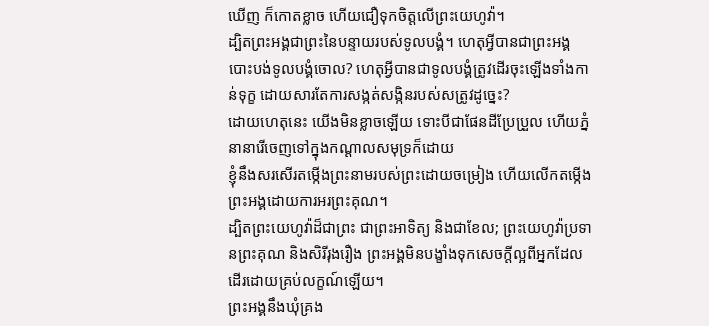ឃើញ ក៏កោតខ្លាច ហើយជឿទុកចិត្តលើព្រះយេហូវ៉ា។
ដ្បិតព្រះអង្គជាព្រះនៃបន្ទាយរបស់ទូលបង្គំ។ ហេតុអ្វីបានជាព្រះអង្គបោះបង់ទូលបង្គំចោល? ហេតុអ្វីបានជាទូលបង្គំត្រូវដើរចុះឡើងទាំងកាន់ទុក្ខ ដោយសារតែការសង្កត់សង្កិនរបស់សត្រូវដូច្នេះ?
ដោយហេតុនេះ យើងមិនខ្លាចឡើយ ទោះបីជាផែនដីប្រែប្រួល ហើយភ្នំនានារើចេញទៅក្នុងកណ្ដាលសមុទ្រក៏ដោយ
ខ្ញុំនឹងសរសើរតម្កើងព្រះនាមរបស់ព្រះដោយចម្រៀង ហើយលើកតម្កើងព្រះអង្គដោយការអរព្រះគុណ។
ដ្បិតព្រះយេហូវ៉ាដ៏ជាព្រះ ជាព្រះអាទិត្យ និងជាខែល; ព្រះយេហូវ៉ាប្រទានព្រះគុណ និងសិរីរុងរឿង ព្រះអង្គមិនបង្ខាំងទុកសេចក្ដីល្អពីអ្នកដែលដើរដោយគ្រប់លក្ខណ៍ឡើយ។
ព្រះអង្គនឹងឃុំគ្រង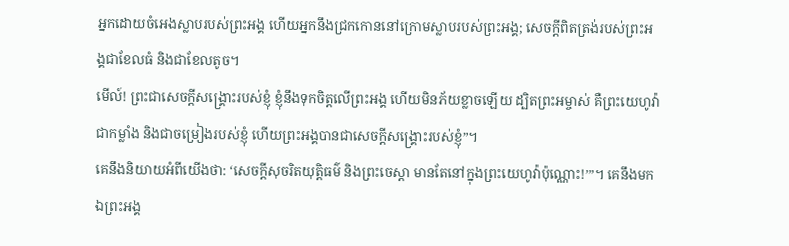អ្នកដោយចំអេងស្លាបរបស់ព្រះអង្គ ហើយអ្នកនឹងជ្រកកោននៅក្រោមស្លាបរបស់ព្រះអង្គ; សេចក្ដីពិតត្រង់របស់ព្រះអង្គជាខែលធំ និងជាខែលតូច។
មើល៍! ព្រះជាសេចក្ដីសង្គ្រោះរបស់ខ្ញុំ ខ្ញុំនឹងទុកចិត្តលើព្រះអង្គ ហើយមិនភ័យខ្លាចឡើយ ដ្បិតព្រះអម្ចាស់ គឺព្រះយេហូវ៉ា ជាកម្លាំង និងជាចម្រៀងរបស់ខ្ញុំ ហើយព្រះអង្គបានជាសេចក្ដីសង្គ្រោះរបស់ខ្ញុំ”។
គេនឹងនិយាយអំពីយើងថា: ‘សេចក្ដីសុចរិតយុត្តិធម៌ និងព្រះចេស្ដា មានតែនៅក្នុងព្រះយេហូវ៉ាប៉ុណ្ណោះ!’”។ គេនឹងមកឯព្រះអង្គ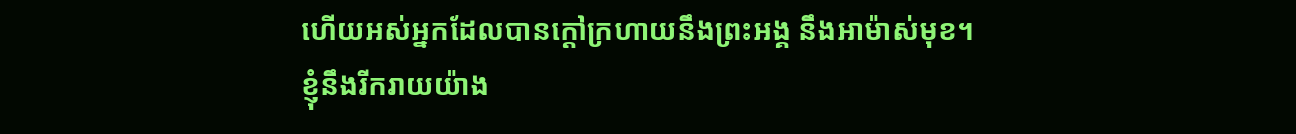ហើយអស់អ្នកដែលបានក្ដៅក្រហាយនឹងព្រះអង្គ នឹងអាម៉ាស់មុខ។
ខ្ញុំនឹងរីករាយយ៉ាង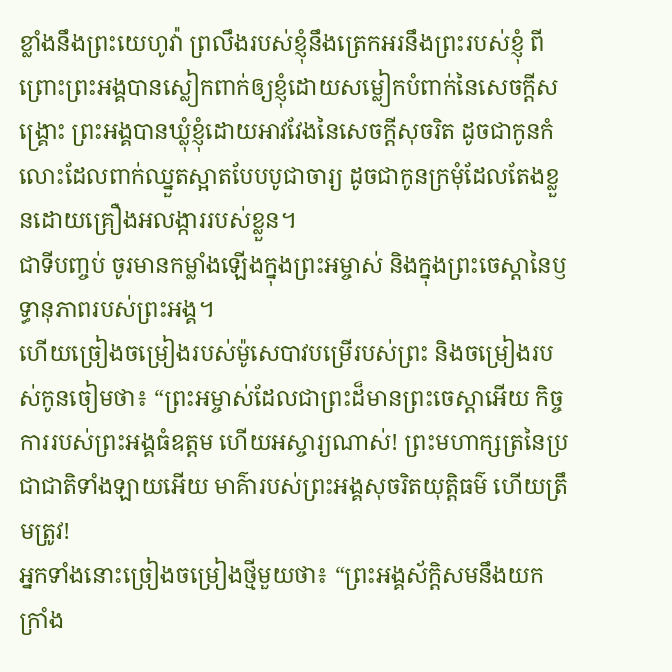ខ្លាំងនឹងព្រះយេហូវ៉ា ព្រលឹងរបស់ខ្ញុំនឹងត្រេកអរនឹងព្រះរបស់ខ្ញុំ ពីព្រោះព្រះអង្គបានស្លៀកពាក់ឲ្យខ្ញុំដោយសម្លៀកបំពាក់នៃសេចក្ដីសង្គ្រោះ ព្រះអង្គបានឃ្លុំខ្ញុំដោយអាវវែងនៃសេចក្ដីសុចរិត ដូចជាកូនកំលោះដែលពាក់ឈ្នួតស្អាតបែបបូជាចារ្យ ដូចជាកូនក្រមុំដែលតែងខ្លួនដោយគ្រឿងអលង្ការរបស់ខ្លួន។
ជាទីបញ្ចប់ ចូរមានកម្លាំងឡើងក្នុងព្រះអម្ចាស់ និងក្នុងព្រះចេស្ដានៃឫទ្ធានុភាពរបស់ព្រះអង្គ។
ហើយច្រៀងចម្រៀងរបស់ម៉ូសេបាវបម្រើរបស់ព្រះ និងចម្រៀងរបស់កូនចៀមថា៖ “ព្រះអម្ចាស់ដែលជាព្រះដ៏មានព្រះចេស្ដាអើយ កិច្ចការរបស់ព្រះអង្គធំឧត្ដម ហើយអស្ចារ្យណាស់! ព្រះមហាក្សត្រនៃប្រជាជាតិទាំងឡាយអើយ មាគ៌ារបស់ព្រះអង្គសុចរិតយុត្តិធម៌ ហើយត្រឹមត្រូវ!
អ្នកទាំងនោះច្រៀងចម្រៀងថ្មីមួយថា៖ “ព្រះអង្គស័ក្ដិសមនឹងយកក្រាំង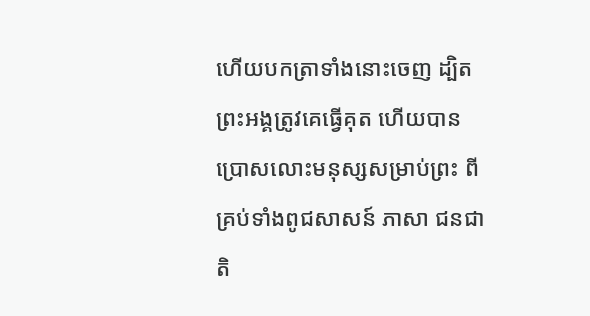ហើយបកត្រាទាំងនោះចេញ ដ្បិតព្រះអង្គត្រូវគេធ្វើគុត ហើយបានប្រោសលោះមនុស្សសម្រាប់ព្រះ ពីគ្រប់ទាំងពូជសាសន៍ ភាសា ជនជាតិ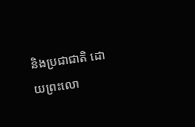និងប្រជាជាតិ ដោយព្រះលោ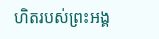ហិតរបស់ព្រះអង្គ